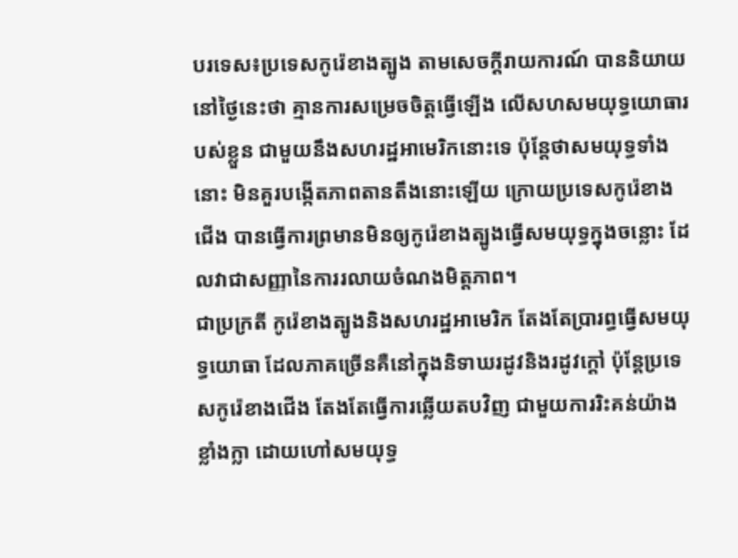បរទេស៖ប្រទេសកូរ៉េខាងត្បូង តាមសេចក្តីរាយការណ៍ បាននិយាយនៅថ្ងៃនេះថា គ្មានការសម្រេចចិត្តធ្វើឡើង លើសហសមយុទ្ធយោធារបស់ខ្លួន ជាមួយនឹងសហរដ្ឋអាមេរិកនោះទេ ប៉ុន្តែថាសមយុទ្ធទាំងនោះ មិនគួរបង្កើតភាពតានតឹងនោះឡើយ ក្រោយប្រទេសកូរ៉េខាងជើង បានធ្វើការព្រមានមិនឲ្យកូរ៉េខាងត្បូងធ្វើសមយុទ្ធក្នុងចន្លោះ ដែលវាជាសញ្ញានៃការរលាយចំណងមិត្តភាព។
ជាប្រក្រតី កូរ៉េខាងត្បូងនិងសហរដ្ឋអាមេរិក តែងតែប្រារព្ធធ្វើសមយុទ្ធយោធា ដែលភាគច្រើនគឺនៅក្នុងនិទាឃរដូវនិងរដូវក្តៅ ប៉ុន្តែប្រទេសកូរ៉េខាងជើង តែងតែធ្វើការឆ្លើយតបវិញ ជាមួយការរិះគន់យ៉ាងខ្លាំងក្លា ដោយហៅសមយុទ្ធ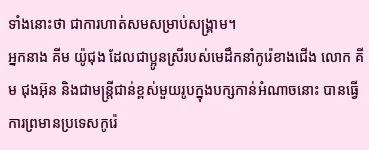ទាំងនោះថា ជាការហាត់សមសម្រាប់សង្គ្រាម។
អ្នកនាង គីម យ៉ូជុង ដែលជាប្អូនស្រីរបស់មេដឹកនាំកូរ៉េខាងជើង លោក គីម ជុងអ៊ុន និងជាមន្ត្រីជាន់ខ្ពស់មួយរូបក្នុងបក្សកាន់អំណាចនោះ បានធ្វើការព្រមានប្រទេសកូរ៉េ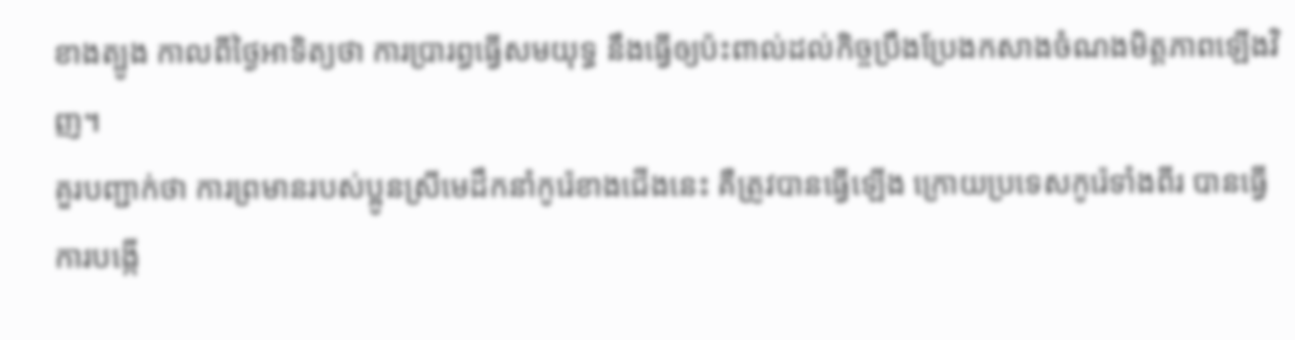ខាងត្បូង កាលពីថ្ងៃអាទិត្យថា ការប្រារព្ធធ្វើសមយុទ្ធ នឹងធ្វើឲ្យប៉ះពាល់ដល់កិច្ចប្រឹងប្រែងកសាងចំណងមិត្តភាពឡើងវិញ។
គួរបញ្ជាក់ថា ការព្រមានរបស់ប្អូនស្រីមេដឹកនាំកូរ៉េខាងជើងនេះ គឺត្រូវបានធ្វើឡើង ក្រោយប្រទេសកូរ៉េទាំងពីរ បានធ្វើការបង្កើ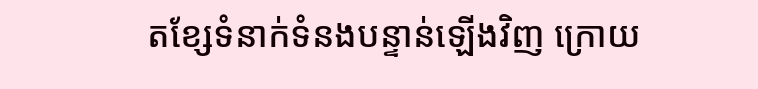តខ្សែទំនាក់ទំនងបន្ទាន់ឡើងវិញ ក្រោយ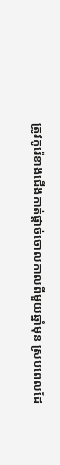ត្រូវកូរ៉េខាងជើងកាត់ផ្តាច់ចោលកាលពីមួយឆ្នាំមុន ស្របពេលដែ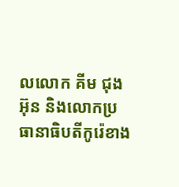លលោក គីម ជុងអ៊ុន និងលោកប្រធានាធិបតីកូរ៉េខាង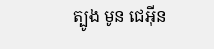ត្បូង មូន ជេអ៊ីន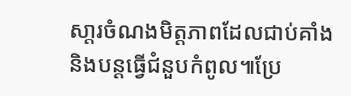សា្តរចំណងមិត្តភាពដែលជាប់គាំង និងបន្តធ្វើជំនួបកំពូល៕ប្រែ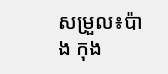សម្រួល៖ប៉ាង កុង